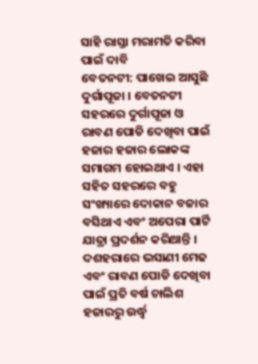ସାହି ରାସ୍ତା ମରାମତି କରିବା ପାଇଁ ଦାବି
ବେତନଟୀ: ପାଖେଇ ଆସୁଛି ଦୁର୍ଗାପୂଜା । ବେତନଟୀ ସହରରେ ଦୁର୍ଗାପୂଜା ଓ ରାବଣ ପୋଡି ଦେଖିବା ପାଇଁ ହଜାର ହଜାର ଲୋକଙ୍କ ସମାଗମ ହୋଇଥାଏ । ଏହା ସହିତ ସହରରେ ବହୁ ସଂଖ୍ୟାରେ ଦୋକାନ ବଜାର ବସିଥାଏ ଏବଂ ଅପେରା ପାର୍ଟି ଯାତ୍ରା ପ୍ରଦର୍ଶନ କରିଥାନ୍ତି । ଦଶହରାରେ ଭସାଣୀ ମେଢ ଏବଂ ରାବଣ ପୋଡି ଦେଖିବା ପାଇଁ ପ୍ରତି ବର୍ଷ ଚାଲିଶ ହଜାରରୁ ଉର୍ଦ୍ଧ୍ୱ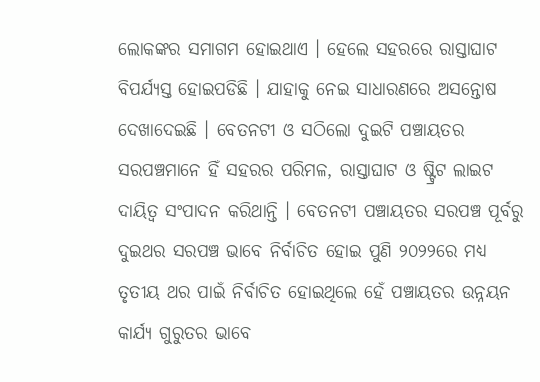ଲୋକଙ୍କର ସମାଗମ ହୋଇଥାଏ । ହେଲେ ସହରରେ ରାସ୍ତାଘାଟ ବିପର୍ଯ୍ୟସ୍ତ ହୋଇପଡିଛି । ଯାହାକୁ ନେଇ ସାଧାରଣରେ ଅସନ୍ତୋଷ ଦେଖାଦେଇଛି । ବେତନଟୀ ଓ ସଠିଲୋ ଦୁଇଟି ପଞ୍ଚାୟତର ସରପଞ୍ଚମାନେ ହିଁ ସହରର ପରିମଳ, ରାସ୍ତାଘାଟ ଓ ଷ୍ଟ୍ରିଟ ଲାଇଟ ଦାୟିତ୍ୱ ସଂପାଦନ କରିଥାନ୍ତି । ବେତନଟୀ ପଞ୍ଚାୟତର ସରପଞ୍ଚ ପୂର୍ବରୁ ଦୁଇଥର ସରପଞ୍ଚ ଭାବେ ନିର୍ବାଚିତ ହୋଇ ପୁଣି ୨୦୨୨ରେ ମଧ୍ୟ ତୃତୀୟ ଥର ପାଇଁ ନିର୍ବାଚିତ ହୋଇଥିଲେ ହେଁ ପଞ୍ଚାୟତର ଉନ୍ନୟନ କାର୍ଯ୍ୟ ଗୁରୁତର ଭାବେ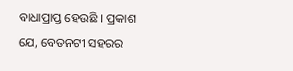ବାଧାପ୍ରାପ୍ତ ହେଉଛି । ପ୍ରକାଶ ଯେ, ବେତନଟୀ ସହରର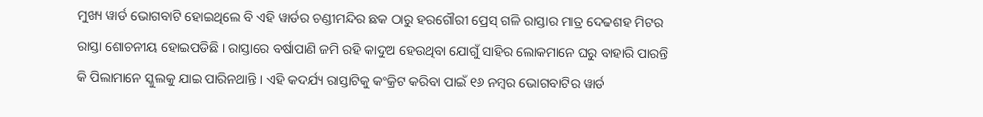ମୁଖ୍ୟ ୱାର୍ଡ ଭୋଗବାଟି ହୋଇଥିଲେ ବି ଏହି ୱାର୍ଡର ଚଣ୍ଡୀମନ୍ଦିର ଛକ ଠାରୁ ହରଗୌରୀ ପ୍ରେସ୍ ଗଳି ରାସ୍ତାର ମାତ୍ର ଦେଢଶହ ମିଟର ରାସ୍ତା ଶୋଚନୀୟ ହୋଇପଡିଛି । ରାସ୍ତାରେ ବର୍ଷାପାଣି ଜମି ରହି କାଦୁଅ ହେଉଥିବା ଯୋଗୁଁ ସାହିର ଲୋକମାନେ ଘରୁ ବାହାରି ପାରନ୍ତି କି ପିଲାମାନେ ସ୍କୁଲକୁ ଯାଇ ପାରିନଥାନ୍ତି । ଏହି କଦର୍ଯ୍ୟ ରାସ୍ତାଟିକୁ କଂକ୍ରିଟ କରିବା ପାଇଁ ୧୬ ନମ୍ବର ଭୋଗବାଟିର ୱାର୍ଡ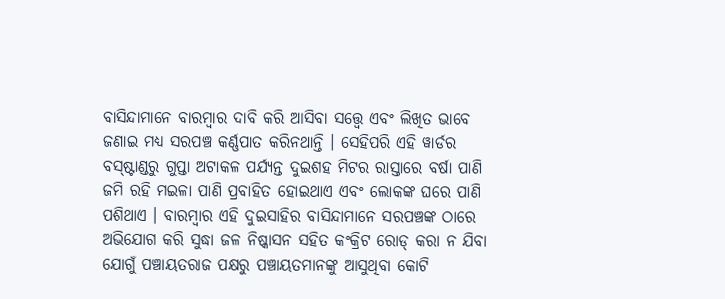ବାସିନ୍ଦାମାନେ ବାରମ୍ବାର ଦାବି କରି ଆସିବା ସତ୍ତ୍ୱେ ଏବଂ ଲିଖିତ ଭାବେ ଜଣାଇ ମଧ୍ୟ ସରପଞ୍ଚ କର୍ଣ୍ଣପାତ କରିନଥାନ୍ତି । ସେହିପରି ଏହି ୱାର୍ଡର ବସ୍ଷ୍ଟାଣ୍ଡରୁ ଗୁପ୍ତା ଅଟାକଳ ପର୍ଯ୍ୟନ୍ତ ଦୁଇଶହ ମିଟର ରାସ୍ତାରେ ବର୍ଷା ପାଣି ଜମି ରହି ମଇଳା ପାଣି ପ୍ରବାହିତ ହୋଇଥାଏ ଏବଂ ଲୋକଙ୍କ ଘରେ ପାଣି ପଶିଥାଏ । ବାରମ୍ବାର ଏହି ଦୁଇସାହିର ବାସିନ୍ଦାମାନେ ସରପଞ୍ଚଙ୍କ ଠାରେ ଅଭିଯୋଗ କରି ସୁଦ୍ଧା ଜଳ ନିଷ୍କାସନ ସହିତ କଂକ୍ରିଟ ରୋଡ୍ କରା ନ ଯିବା ଯୋଗୁଁ ପଞ୍ଚାୟତରାଜ ପକ୍ଷରୁ ପଞ୍ଚାୟତମାନଙ୍କୁ ଆସୁଥିବା କୋଟି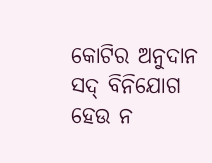କୋଟିର ଅନୁଦାନ ସଦ୍ ବିନିଯୋଗ ହେଉ ନ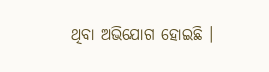ଥିବା ଅଭିଯୋଗ ହୋଇଛି ।